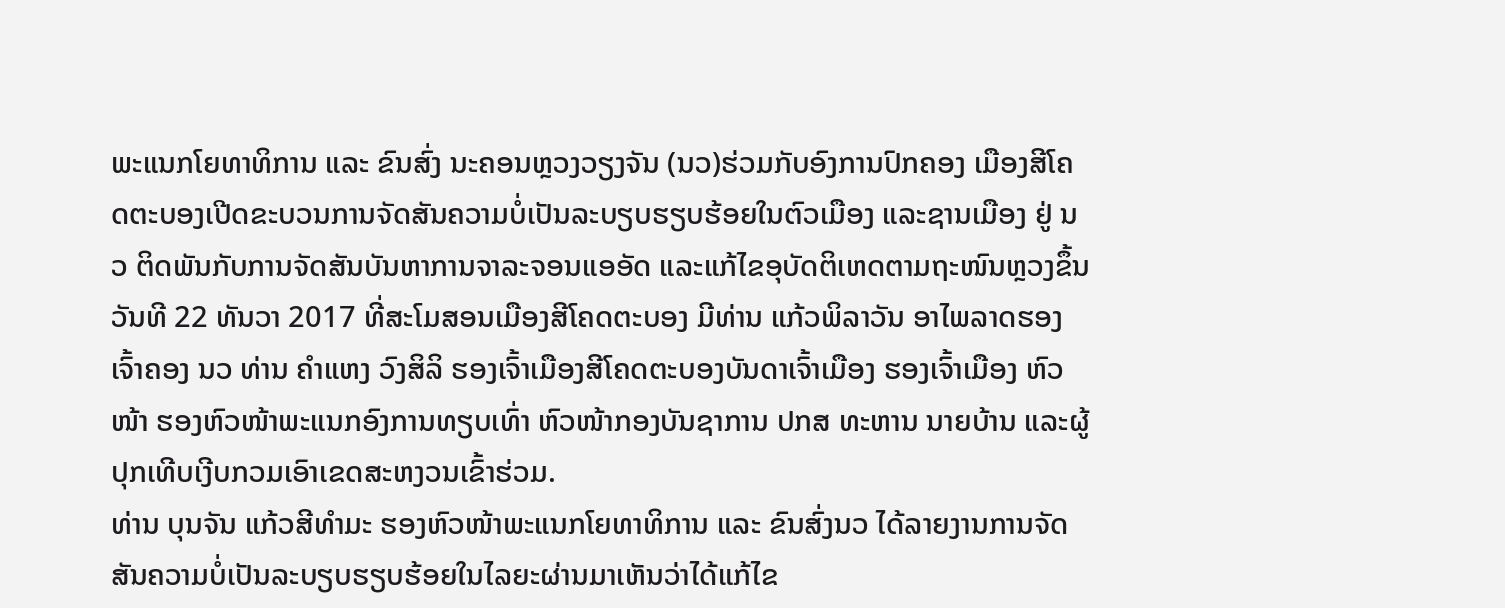ພະແນກໂຍທາທິການ ແລະ ຂົນສົ່ງ ນະຄອນຫຼວງວຽງຈັນ (ນວ)ຮ່ວມກັບອົງການປົກຄອງ ເມືອງສີໂຄດຕະບອງເປີດຂະບວນການຈັດສັນຄວາມບໍ່ເປັນລະບຽບຮຽບຮ້ອຍໃນຕົວເມືອງ ແລະຊານເມືອງ ຢູ່ ນວ ຕິດພັນກັບການຈັດສັນບັນຫາການຈາລະຈອນແອອັດ ແລະແກ້ໄຂອຸບັດຕິເຫດຕາມຖະໜົນຫຼວງຂຶ້ນ ວັນທີ 22 ທັນວາ 2017 ທີ່ສະໂມສອນເມືອງສີໂຄດຕະບອງ ມີທ່ານ ແກ້ວພິລາວັນ ອາໄພລາດຮອງເຈົ້າຄອງ ນວ ທ່ານ ຄຳແຫງ ວົງສິລິ ຮອງເຈົ້າເມືອງສີໂຄດຕະບອງບັນດາເຈົ້າເມືອງ ຮອງເຈົ້າເມືອງ ຫົວໜ້າ ຮອງຫົວໜ້າພະແນກອົງການທຽບເທົ່າ ຫົວໜ້າກອງບັນຊາການ ປກສ ທະຫານ ນາຍບ້ານ ແລະຜູ້ປຸກເທີບເງີບກວມເອົາເຂດສະຫງວນເຂົ້າຮ່ວມ.
ທ່ານ ບຸນຈັນ ແກ້ວສີທຳມະ ຮອງຫົວໜ້າພະແນກໂຍທາທິການ ແລະ ຂົນສົ່ງນວ ໄດ້ລາຍງານການຈັດສັນຄວາມບໍ່ເປັນລະບຽບຮຽບຮ້ອຍໃນໄລຍະຜ່ານມາເຫັນວ່າໄດ້ແກ້ໄຂ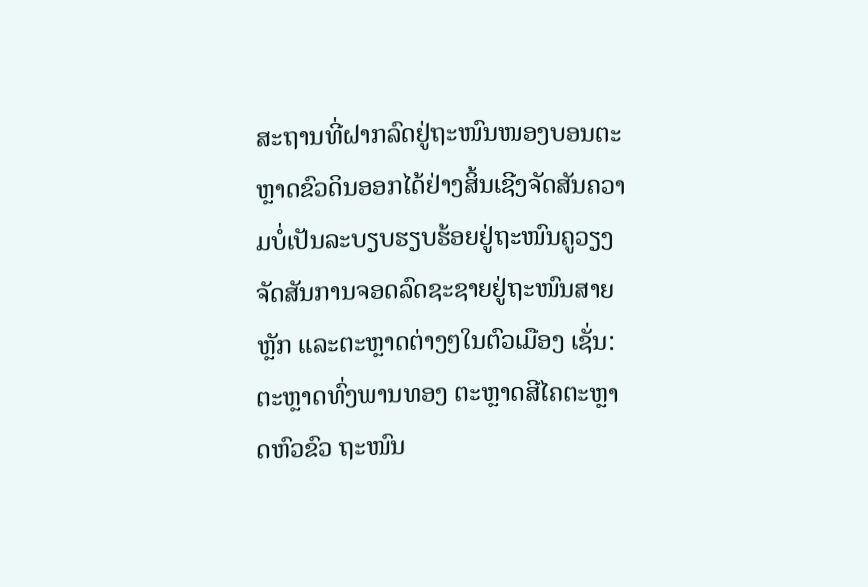ສະຖານທີ່ຝາກລົດຢູ່ຖະໜົນໜອງບອນຕະຫຼາດຂົວດິນອອກໄດ້ຢ່າງສິ້ນເຊີງຈັດສັນຄວາມບໍ່ເປັນລະບຽບຮຽບຮ້ອຍຢູ່ຖະໜົນຄູວຽງຈັດສັນການຈອດລົດຊະຊາຍຢູ່ຖະໜົນສາຍຫຼັກ ແລະຕະຫຼາດຕ່າງໆໃນຕົວເມືອງ ເຊັ່ນ: ຕະຫຼາດທົ່ງພານທອງ ຕະຫຼາດສີໄຄຕະຫຼາດຫົວຂົວ ຖະໜົນ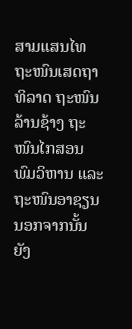ສາມແສນໄທ ຖະໜົນເສດຖາທິລາດ ຖະໜົນລ້ານຊ້າງ ຖະໜົນໄກສອນ ພົມວິຫານ ແລະ ຖະໜົນອາຊຽນນອກຈາກນັ້ນຍັງ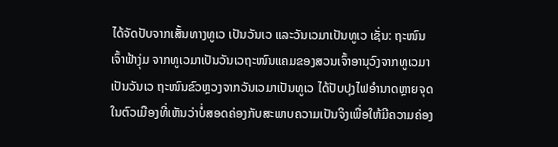ໄດ້ຈັດປັບຈາກເສັ້ນທາງທູເວ ເປັນວັນເວ ແລະວັນເວມາເປັນທູເວ ເຊັ່ນ: ຖະໜົນເຈົ້າຟ້າງຸ່ມ ຈາກທູເວມາເປັນວັນເວຖະໜົນແຄມຂອງສວນເຈົ້າອານຸວົງຈາກທູເວມາເປັນວັນເວ ຖະໜົນຂົວຫຼວງຈາກວັນເວມາເປັນທູເວ ໄດ້ປັບປຸງໄຟອຳນາດຫຼາຍຈຸດໃນຕົວເມືອງທີ່ເຫັນວ່າບໍ່ສອດຄ່ອງກັບສະພາບຄວາມເປັນຈິງເພື່ອໃຫ້ມີຄວາມຄ່ອງ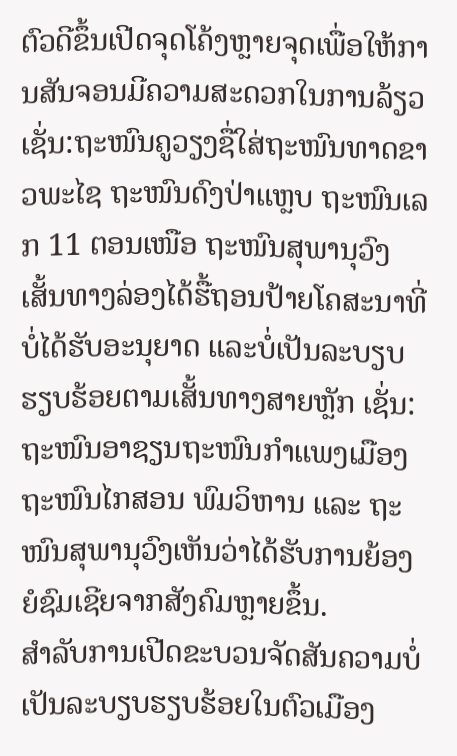ຕົວດີຂຶ້ນເປີດຈຸດໂຄ້ງຫຼາຍຈຸດເພື່ອໃຫ້ການສັນຈອນມີຄວາມສະດວກໃນການລ້ຽວ ເຊັ່ນ:ຖະໜົນຄູວຽງຊື່ໃສ່ຖະໜົນທາດຂາວພະໄຊ ຖະໜົນດົງປ່າແຫຼບ ຖະໜົນເລກ 11 ຕອນເໜືອ ຖະໜົນສຸພານຸວົງ ເສັ້ນທາງລ່ອງໄດ້ຮື້ຖອນປ້າຍໂຄສະນາທີ່ບໍ່ໄດ້ຮັບອະນຸຍາດ ແລະບໍ່ເປັນລະບຽບຮຽບຮ້ອຍຕາມເສັ້ນທາງສາຍຫຼັກ ເຊັ່ນ: ຖະໜົນອາຊຽນຖະໜົນກຳແພງເມືອງ ຖະໜົນໄກສອນ ພົມວິຫານ ແລະ ຖະໜົນສຸພານຸວົງເຫັນວ່າໄດ້ຮັບການຍ້ອງຍໍຊົມເຊີຍຈາກສັງຄົມຫຼາຍຂຶ້ນ.
ສຳລັບການເປີດຂະບວນຈັດສັນຄວາມບໍ່ເປັນລະບຽບຮຽບຮ້ອຍໃນຕົວເມືອງ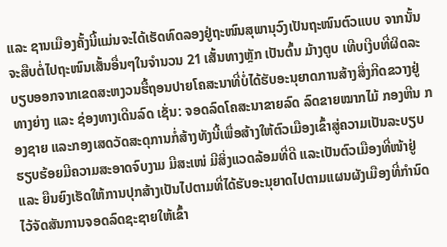ແລະ ຊານເມືອງຄັ້ງນີ້ແມ່ນຈະໄດ້ເຮັດທົດລອງຢູ່ຖະໜົນສຸພານຸວົງເປັນຖະໜົນຕົວແບບ ຈາກນັ້ນ ຈະສືບຕໍ່ໄປຖະໜົນເສັ້ນອື່ນໆໃນຈຳນວນ 21 ເສັ້ນທາງຫຼັກ ເປັນຕົ້ນ ມ້າງຕູບ ເທີບເງີບທີ່ຜິດລະບຽບອອກຈາກເຂດສະຫງວນຮື້ຖອນປາຍໂຄສະນາທີ່ບໍ່ໄດ້ຮັບອະນຸຍາດການສ້າງສິ່ງກີດຂວາງຢູ່ທາງຍ່າງ ແລະ ຊ່ອງທາງເດີນລົດ ເຊັ່ນ: ຈອດລົດໂຄສະນາຂາຍລົດ ລົດຂາຍໝາກໄມ້ ກອງຫີນ ກອງຊາຍ ແລະກອງເສດວັດສະດຸການກໍ່ສ້າງທັງນີ້ເພື່ອສ້າງໃຫ້ຕົວເມືອງເຂົ້າສູ່ຄວາມເປັນລະບຽບຮຽບຮ້ອຍມີຄວາມສະອາດຈົບງາມ ມີສະເໜ່ ມີສິ່ງແວດລ້ອມທີ່ດີ ແລະເປັນຕົວເມືອງທີ່ໜ້າຢູ່ ແລະ ຍືນຍົງເຮັດໃຫ້ການປຸກສ້າງເປັນໄປຕາມທີ່ໄດ້ຮັບອະນຸຍາດໄປຕາມແຜນຜັງເມືອງທີ່ກຳນົດໄວ້ຈັດສັນການຈອດລົດຊະຊາຍໃຫ້ເຂົ້າ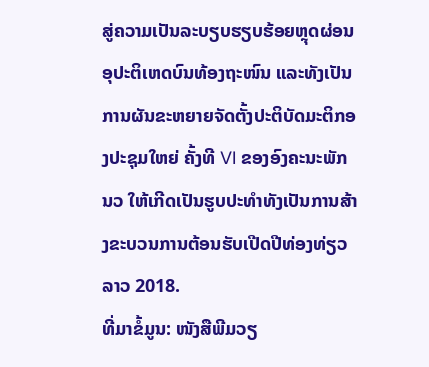ສູ່ຄວາມເປັນລະບຽບຮຽບຮ້ອຍຫຼຸດຜ່ອນອຸປະຕິເຫດບົນທ້ອງຖະໜົນ ແລະທັງເປັນການຜັນຂະຫຍາຍຈັດຕັ້ງປະຕິບັດມະຕິກອງປະຊຸມໃຫຍ່ ຄັ້ງທີ VI ຂອງອົງຄະນະພັກ ນວ ໃຫ້ເກີດເປັນຮູບປະທຳທັງເປັນການສ້າງຂະບວນການຕ້ອນຮັບເປີດປີທ່ອງທ່ຽວລາວ 2018.
ທີ່ມາຂໍ້ມູນ: ໜັງສືພີມວຽ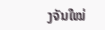ງຈັນໃໝ່